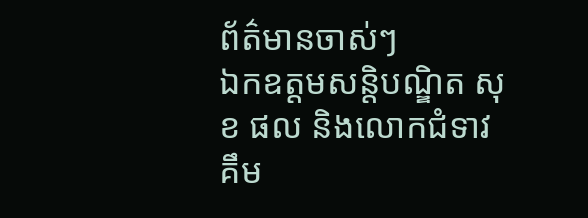ព័ត៌មានចាស់ៗ
ឯកឧត្តមសន្តិបណ្ឌិត សុខ ផល និងលោកជំទាវ គឹម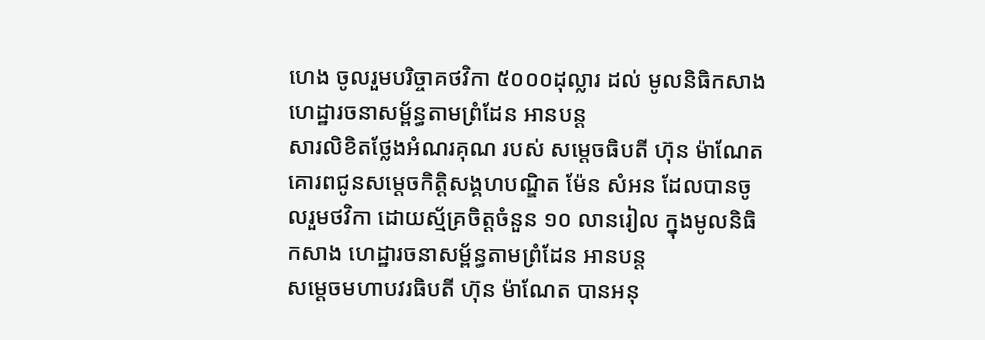ហេង ចូលរួមបរិច្ចាគថវិកា ៥០០០ដុល្លារ ដល់ មូលនិធិកសាងហេដ្ឋារចនាសម្ព័ន្ធតាមព្រំដែន អានបន្ត
សារលិខិតថ្លែងអំណរគុណ របស់ សម្តេចធិបតី ហ៊ុន ម៉ាណែត គោរពជូនសម្តេចកិត្តិសង្គហបណ្ឌិត ម៉ែន សំអន ដែលបានចូលរួមថវិកា ដោយស្ម័គ្រចិត្តចំនួន ១០ លានរៀល ក្នុងមូលនិធិកសាង ហេដ្ឋារចនាសម្ព័ន្ធតាមព្រំដែន អានបន្ត
សម្ដេចមហាបវរធិបតី ហ៊ុន ម៉ាណែត បានអនុ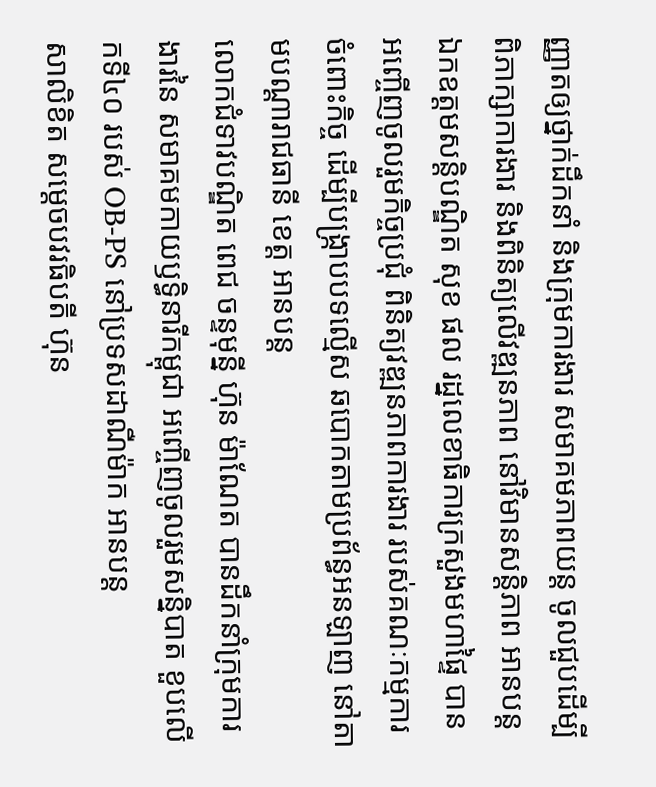ញ្ញាតឲ្យថ្នាក់ដឹកនាំ និងក្រុមការងារ សមាគមភាពយន្ត ចូលជួបដើម្បីពិភាក្សាការងារ និងពិនិត្យលើវឌ្ឍនភាព នៅវិមានសន្តិភាព អានបន្ត
ឯកឧត្ដមសន្តិបណ្ឌិត សុខ ផល រដ្នលេខាធិការក្រសួងមហាផ្ទៃ បានអញ្ចើញចូលរួមកិច្ចប្រជុំ ពិនិត្យវឌ្ឍនភាពការងារ របស់គណៈកម្មការចំពោះកិច្ច ដើម្បីបង្ក្រាបបទល្មើស ឆបោកតាមប្រព័ន្ធអនឡាញ នៅតាមបណ្តារាជធានី ខេត្ត អានបន្ត
លោកជំទាវបណ្ឌិត ពេជ ចន្ទមុន្នី ហ៊ុន ម៉ាណែត បានដឹកនាំក្រុមការងារនៃ សមាគមកាយឫទ្ធិនារីកម្ពុជា អញ្ចើញចូលរួមសន្និបាត ខួបលេីកទី៤០ របស់ OB-PS នៅប្រទសដាណឺម៉ាក អានបន្ត
សាលិខិត សម្តេចបវរធិបតី ហ៊ុន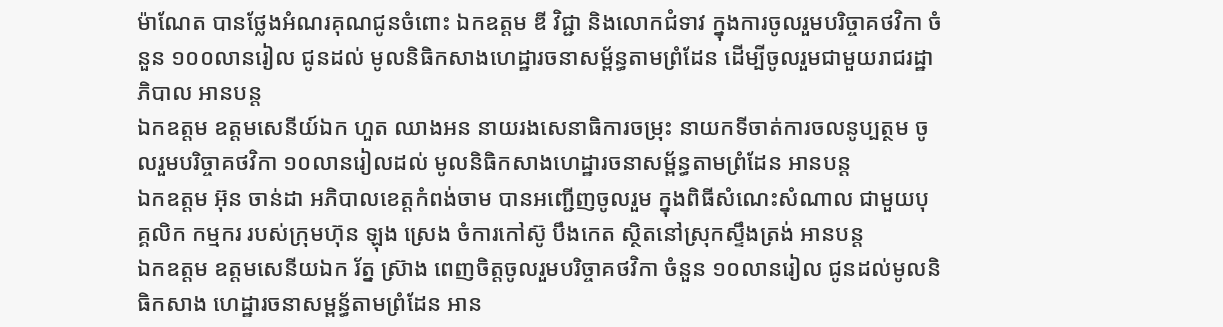ម៉ាណែត បានថ្លែងអំណរគុណជូនចំពោះ ឯកឧត្ដម ឌី វិជ្ជា និងលោកជំទាវ ក្នុងការចូលរួមបរិច្ចាគថវិកា ចំនួន ១០០លានរៀល ជូនដល់ មូលនិធិកសាងហេដ្ឋារចនាសម្ព័ន្ធតាមព្រំដែន ដើម្បីចូលរួមជាមួយរាជរដ្ឋាភិបាល អានបន្ត
ឯកឧត្តម ឧត្តមសេនីយ៍ឯក ហួត ឈាងអន នាយរងសេនាធិការចម្រុះ នាយកទីចាត់ការចលនូប្បត្ថម ចូលរួមបរិច្ចាគថវិកា ១០លានរៀលដល់ មូលនិធិកសាងហេដ្ឋារចនាសម្ព័ន្ធតាមព្រំដែន អានបន្ត
ឯកឧត្តម អ៊ុន ចាន់ដា អភិបាលខេត្តកំពង់ចាម បានអញ្ជើញចូលរួម ក្នុងពិធីសំណេះសំណាល ជាមួយបុគ្គលិក កម្មករ របស់ក្រុមហ៊ុន ឡុង ស្រេង ចំការកៅស៊ូ បឹងកេត ស្ថិតនៅស្រុកស្ទឹងត្រង់ អានបន្ត
ឯកឧត្តម ឧត្តមសេនីយឯក រ័ត្ន ស្រ៊ាង ពេញចិត្តចូលរួមបរិច្ចាគថវិកា ចំនួន ១០លានរៀល ជូនដល់មូលនិធិកសាង ហេដ្ឋារចនាសម្ពន្ធ័តាមព្រំដែន អាន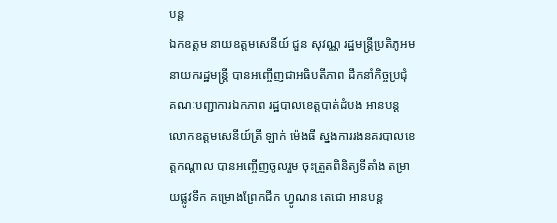បន្ត
ឯកឧត្តម នាយឧត្តមសេនីយ៍ ជួន សុវណ្ណ រដ្ឋមន្ត្រីប្រតិភូអមនាយករដ្ឋមន្ត្រី បានអញ្ចើញជាអធិបតីភាព ដឹកនាំកិច្ចប្រជុំ គណៈបញ្ជាការឯកភាព រដ្ឋបាលខេត្តបាត់ដំបង អានបន្ត
លោកឧត្តមសេនីយ៍ត្រី ឡាក់ ម៉េងធី ស្នងការរងនគរបាលខេត្តកណ្ដាល បានអញ្ចើញចូលរួម ចុះត្រួតពិនិត្យទីតាំង តម្រាយផ្លូវទឹក គម្រោងព្រែកជីក ហ្វូណន តេជោ អានបន្ត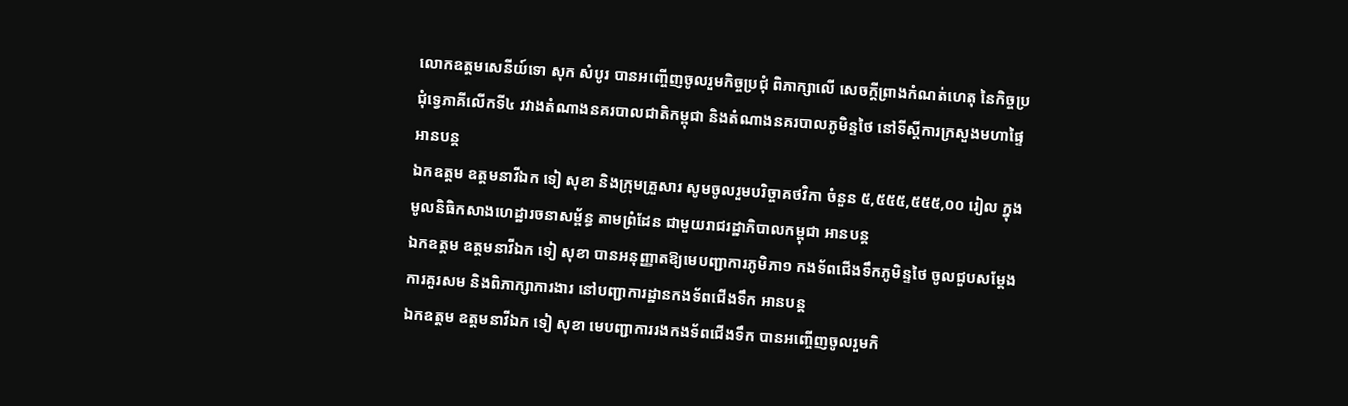លោកឧត្តមសេនីយ៍ទោ សុក សំបូរ បានអញ្ចើញចូលរួមកិច្ចប្រជុំ ពិភាក្សាលើ សេចក្តីព្រាងកំណត់ហេតុ នៃកិច្ចប្រជុំទ្វេភាគីលើកទី៤ រវាងតំណាងនគរបាលជាតិកម្ពុជា និងតំណាងនគរបាលភូមិន្ទថៃ នៅទីស្តីការក្រសួងមហាផ្ទៃ អានបន្ត
ឯកឧត្តម ឧត្តមនាវីឯក ទៀ សុខា និងក្រុមគ្រួសារ សូមចូលរួមបរិច្ចាគថវិកា ចំនួន ៥,៥៥៥,៥៥៥,០០ រៀល ក្នុងមូលនិធិកសាងហេដ្ឋារចនាសម្ព័ន្ធ តាមព្រំដែន ជាមួយរាជរដ្ឋាភិបាលកម្ពុជា អានបន្ត
ឯកឧត្តម ឧត្តមនាវីឯក ទៀ សុខា បានអនុញ្ញាតឱ្យមេបញ្ជាការភូមិភា១ កងទ័ពជើងទឹកភូមិន្ទថៃ ចូលជួបសម្តែងការគួរសម និងពិភាក្សាការងារ នៅបញ្ជាការដ្ឋានកងទ័ពជើងទឹក អានបន្ត
ឯកឧត្តម ឧត្តមនាវីឯក ទៀ សុខា មេបញ្ជាការរងកងទ័ពជើងទឹក បានអញ្ចើញចូលរួមកិ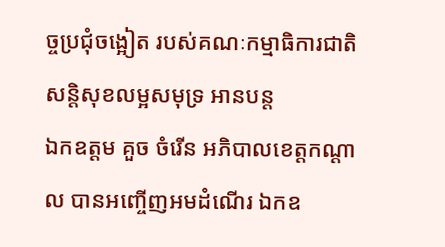ច្ចប្រជុំចង្អៀត របស់គណៈកម្មាធិការជាតិ សន្តិសុខលម្អសមុទ្រ អានបន្ត
ឯកឧត្ដម គួច ចំរើន អភិបាលខេត្តកណ្ដាល បានអញ្ចើញអមដំណើរ ឯកឧ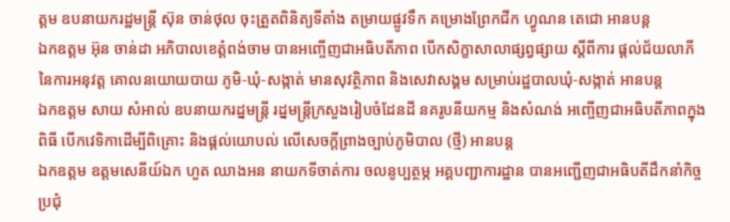ត្តម ឧបនាយករដ្ឋមន្ត្រី ស៊ុន ចាន់ថុល ចុះត្រួតពិនិត្យទីតាំង តម្រាយផ្លូវទឹក គម្រោងព្រែកជីក ហ្វូណន តេជោ អានបន្ត
ឯកឧត្តម អ៊ុន ចាន់ដា អភិបាលខេត្តំពង់ចាម បានអញ្ចើញជាអធិបតីភាព បើកសិក្ខាសាលាផ្សព្វផ្សាយ ស្តីពីការ ផ្តល់ជ័យលាភី នៃការអនុវត្ត គោលនយោយបាយ ភូមិ-ឃុំ-សង្កាត់ មានសុវត្ថិភាព និងសេវាសង្គម សម្រាប់រដ្ឋបាលឃុំ-សង្កាត់ អានបន្ត
ឯកឧត្តម សាយ សំអាល់ ឧបនាយករដ្នមន្ត្រី រដ្នមន្ត្រីក្រសួងរៀបចំដែនដី នគរូបនីយកម្ម និងសំណង់ អញ្ចើញជាអធិបតីភាពក្នុងពិធី បើកវេទិកាដើម្បីពិគ្រោះ និងផ្តល់យោបល់ លើសេចក្តីព្រាងច្បាប់ភូមិបាល (ថ្មី) អានបន្ត
ឯកឧត្តម ឧត្ដមសេនីយ៍ឯក ហួត ឈាងអន នាយកទីចាត់ការ ចលនូប្បត្ថម្ភ អគ្គបញ្ជាការដ្ឋាន បានអញ្ជើញជាអធិបតីដឹកនាំកិច្ចប្រជុំ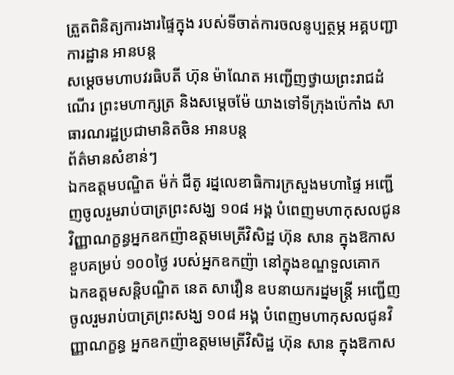ត្រួតពិនិត្យការងារផ្ទៃក្នុង របស់ទីចាត់ការចលនូប្បត្ថម្ភ អគ្គបញ្ជាការដ្ឋាន អានបន្ត
សម្ដេចមហាបវរធិបតី ហ៊ុន ម៉ាណែត អញ្ជើញថ្វាយព្រះរាជដំណើរ ព្រះមហាក្សត្រ និងសម្ដេចម៉ែ យាងទៅទីក្រុងប៉េកាំង សាធារណរដ្ឋប្រជាមានិតចិន អានបន្ត
ព័ត៌មានសំខាន់ៗ
ឯកឧត្តមបណ្ឌិត ម៉ក់ ជីតូ រដ្នលេខាធិការក្រសួងមហាផ្ទៃ អញ្ជើញចូលរួមរាប់បាត្រព្រះសង្ឃ ១០៨ អង្គ បំពេញមហាកុសលជូនវិញ្ញាណក្ខន្ធអ្នកឧកញ៉ាឧត្តមមេត្រីវិសិដ្ឋ ហ៊ុន សាន ក្នុងឱកាសខួបគម្រប់ ១០០ថ្ងៃ របស់អ្នកឧកញ៉ា នៅក្នុងខណ្ឌទួលគោក
ឯកឧត្តមសន្តិបណ្ឌិត នេត សាវឿន ឧបនាយករដ្នមន្ត្រី អញ្ជើញចូលរួមរាប់បាត្រព្រះសង្ឃ ១០៨ អង្គ បំពេញមហាកុសលជូនវិញ្ញាណក្ខន្ធ អ្នកឧកញ៉ាឧត្តមមេត្រីវិសិដ្ឋ ហ៊ុន សាន ក្នុងឱកាស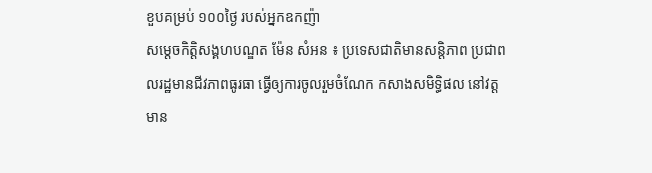ខួបគម្រប់ ១០០ថ្ងៃ របស់អ្នកឧកញ៉ា
សម្តេចកិត្តិសង្គហបណ្ឌត ម៉ែន សំអន ៖ ប្រទេសជាតិមានសន្តិភាព ប្រជាពលរដ្ឋមានជីវភាពធូរធា ធ្វើឲ្យការចូលរួមចំណែក កសាងសមិទ្ធិផល នៅវត្តមាន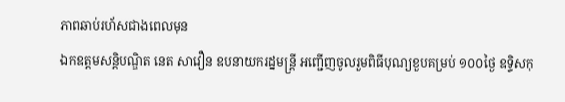ភាពឆាប់រហ័សជាងពេលមុន
ឯកឧត្តមសន្តិបណ្ឌិត នេត សាវឿន ឧបនាយករដ្នមន្ត្រី អញ្ជើញចូលរួមពិធីបុណ្យខួបគម្រប់ ១០០ថ្ងៃ ឧទ្ទិសកុ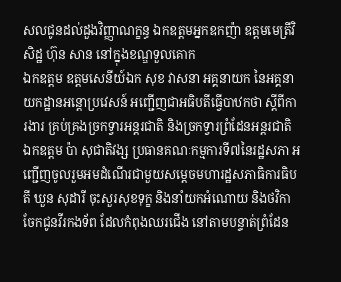សលជូនដល់ដួងវិញ្ញាណក្ខន្ធ ឯកឧត្តមអ្នកឧកញ៉ា ឧត្តមមេត្រីវិសិដ្ឋ ហ៊ុន សាន នៅក្នុងខណ្ឌទួលគោក
ឯកឧត្តម ឧត្តមសេនីយ៍ឯក សុខ វាសនា អគ្គនាយក នៃអគ្គនាយកដ្ឋានអន្តោប្រវេសន៍ អញ្ជើញជាអធិបតីធ្វើបាឋកថា ស្ដីពីការងារ គ្រប់គ្រងច្រកទ្វារអន្តរជាតិ និងច្រកទ្វារព្រំដែនអន្តរជាតិ
ឯកឧត្តម ប៉ា សុជាតិវង្ស ប្រធានគណៈកម្មការទី៧នៃរដ្ឋសភា អញ្ជើញចូលរួមអមដំណើរជាមួយសម្តេចមហារដ្ឋសភាធិការធិបតី ឃួន សុដារី ចុះសួរសុខទុក្ខ និងនាំយកអំណោយ និងថវិកា ចែកជូនវីរកងទ័ព ដែលកំពុងឈរជើង នៅតាមបន្ទាត់ព្រំដែន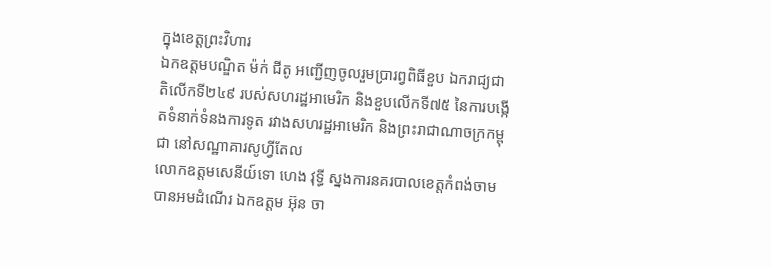ក្នុងខេត្តព្រះវិហារ
ឯកឧត្តមបណ្ឌិត ម៉ក់ ជីតូ អញ្ជើញចូលរួមប្រារព្វពិធីខួប ឯករាជ្យជាតិលើកទី២៤៩ របស់សហរដ្ឋអាមេរិក និងខួបលើកទី៧៥ នៃការបង្កើតទំនាក់ទំនងការទូត រវាងសហរដ្ឋអាមេរិក និងព្រះរាជាណាចក្រកម្ពុជា នៅសណ្ឋាគារសូហ្វីតែល
លោកឧត្តមសេនីយ៍ទោ ហេង វុទ្ធី ស្នងការនគរបាលខេត្តកំពង់ចាម បានអមដំណើរ ឯកឧត្តម អ៊ុន ចា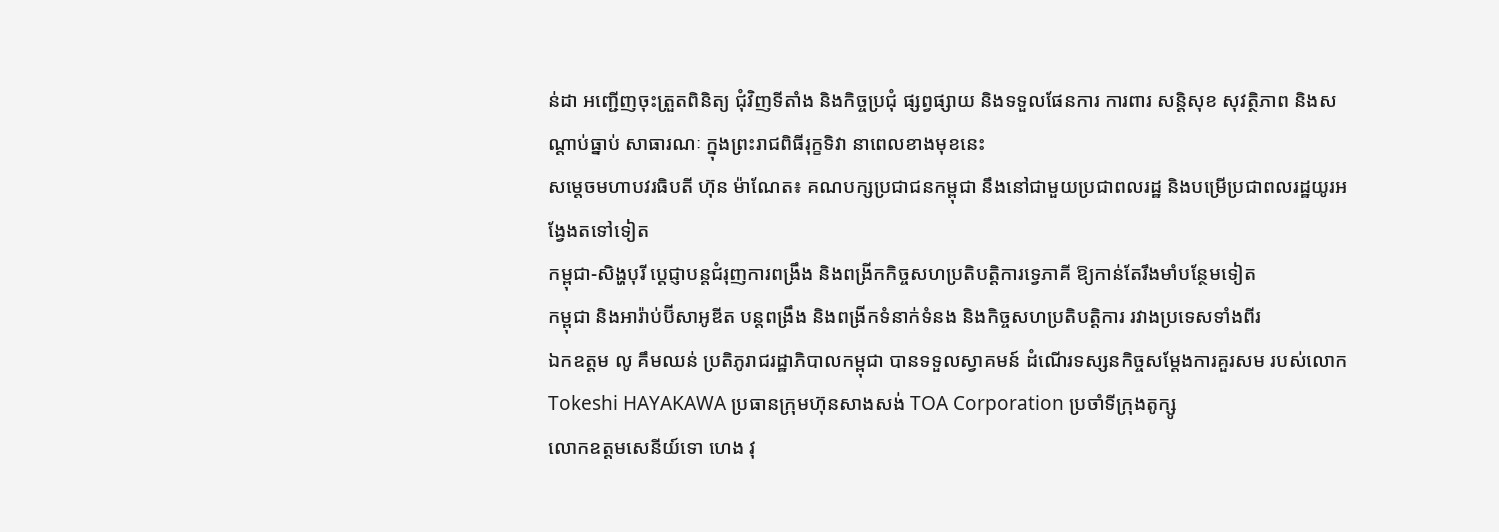ន់ដា អញ្ជើញចុះត្រួតពិនិត្យ ជុំវិញទីតាំង និងកិច្ចប្រជុំ ផ្សព្វផ្សាយ និងទទួលផែនការ ការពារ សន្តិសុខ សុវត្ថិភាព និងសណ្តាប់ធ្នាប់ សាធារណៈ ក្នុងព្រះរាជពិធីរុក្ខទិវា នាពេលខាងមុខនេះ
សម្តេចមហាបវរធិបតី ហ៊ុន ម៉ាណែត៖ គណបក្សប្រជាជនកម្ពុជា នឹងនៅជាមួយប្រជាពលរដ្ឋ និងបម្រើប្រជាពលរដ្ឋយូរអង្វែងតទៅទៀត
កម្ពុជា-សិង្ហបុរី ប្ដេជ្ញាបន្តជំរុញការពង្រឹង និងពង្រីកកិច្ចសហប្រតិបត្តិការទ្វេភាគី ឱ្យកាន់តែរឹងមាំបន្ថែមទៀត
កម្ពុជា និងអារ៉ាប់ប៊ីសាអូឌីត បន្តពង្រឹង និងពង្រីកទំនាក់ទំនង និងកិច្ចសហប្រតិបត្តិការ រវាងប្រទេសទាំងពីរ
ឯកឧត្តម លូ គឹមឈន់ ប្រតិភូរាជរដ្ឋាភិបាលកម្ពុជា បានទទួលស្វាគមន៍ ដំណើរទស្សនកិច្ចសម្តែងការគួរសម របស់លោក Tokeshi HAYAKAWA ប្រធានក្រុមហ៊ុនសាងសង់ TOA Corporation ប្រចាំទីក្រុងតូក្សូ
លោកឧត្តមសេនីយ៍ទោ ហេង វុ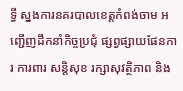ទ្ធី ស្នងការនគរបាលខេត្តកំពង់ចាម អញ្ជើញដឹកនាំកិច្ចប្រជុំ ផ្សព្វផ្សាយផែនការ ការពារ សន្តិសុខ រក្សាសុវត្ថិភាព និង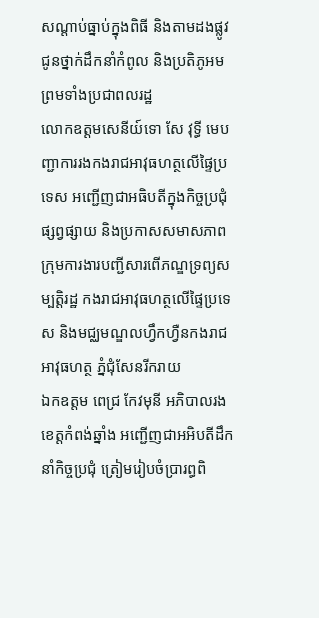សណ្តាប់ធ្នាប់ក្នុងពិធី និងតាមដងផ្លូវ ជូនថ្នាក់ដឹកនាំកំពូល និងប្រតិភូអម ព្រមទាំងប្រជាពលរដ្ឋ
លោកឧត្តមសេនីយ៍ទោ សែ វុទ្ធី មេបញ្ជាការរងកងរាជអាវុធហត្ថលើផ្ទៃប្រទេស អញ្ជើញជាអធិបតីក្នុងកិច្ចប្រជុំផ្សព្វផ្សាយ និងប្រកាសសមាសភាព ក្រុមការងារបញ្ជីសារពើភណ្ឌទ្រព្យសម្បត្តិរដ្ឋ កងរាជអាវុធហត្ថលើផ្ទៃប្រទេស និងមជ្ឈមណ្ឌលហ្វឹកហ្វឺនកងរាជអាវុធហត្ថ ភ្នំជុំសែនរីករាយ
ឯកឧត្តម ពេជ្រ កែវមុនី អភិបាលរងខេត្ដកំពង់ឆ្នាំង អញ្ជើញជាអអិបតីដឹកនាំកិច្ចប្រជុំ ត្រៀមរៀបចំប្រារព្ធពិ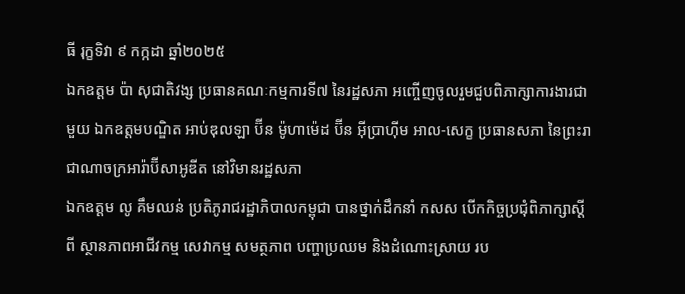ធី រុក្ខទិវា ៩ កក្កដា ឆ្នាំ២០២៥
ឯកឧត្តម ប៉ា សុជាតិវង្ស ប្រធានគណៈកម្មការទី៧ នៃរដ្ឋសភា អញ្ចើញចូលរួមជួបពិភាក្សាការងារជាមួយ ឯកឧត្តមបណ្ឌិត អាប់ឌុលឡា ប៊ីន ម៉ូហាម៉េដ ប៊ីន អ៊ីប្រាហ៊ីម អាល-សេក្ខ ប្រធានសភា នៃព្រះរាជាណាចក្រអារ៉ាប៊ីសាអូឌីត នៅវិមានរដ្ឋសភា
ឯកឧត្តម លូ គឹមឈន់ ប្រតិភូរាជរដ្ឋាភិបាលកម្ពុជា បានថ្នាក់ដឹកនាំ កសស បើកកិច្ចប្រជុំពិភាក្សាស្តីពី ស្ថានភាពអាជីវកម្ម សេវាកម្ម សមត្ថភាព បញ្ហាប្រឈម និងដំណោះស្រាយ រប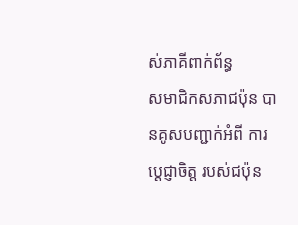ស់ភាគីពាក់ព័ន្ធ
សមាជិកសភាជប៉ុន បានគូសបញ្ជាក់អំពី ការប្ដេជ្ញាចិត្ត របស់ជប៉ុន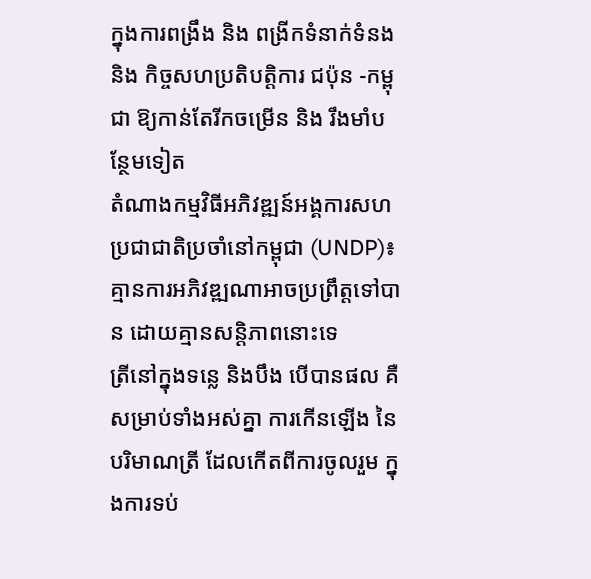ក្នុងការពង្រឹង និង ពង្រីកទំនាក់ទំនង និង កិច្ចសហប្រតិបត្តិការ ជប៉ុន -កម្ពុជា ឱ្យកាន់តែរីកចម្រេីន និង រឹងមាំបន្ថែមទៀត
តំណាងកម្មវិធីអភិវឌ្ឍន៍អង្គការសហប្រជាជាតិប្រចាំនៅកម្ពុជា (UNDP)៖ គ្មានការអភិវឌ្ឍណាអាចប្រព្រឹត្តទៅបាន ដោយគ្មានសន្តិភាពនោះទេ
ត្រីនៅក្នុងទន្លេ និងបឹង បើបានផល គឺសម្រាប់ទាំងអស់គ្នា ការកើនឡើង នៃ បរិមាណត្រី ដែលកើតពីការចូលរួម ក្នុងការទប់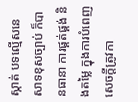ស្កាត់ បទល្មើសនេសាទខុសច្បាប់ ក៏បានធានា ការផ្គត់ផ្គង់ និងតម្លៃ ក្នុងការបំពេញ សេចក្តីត្រូវកា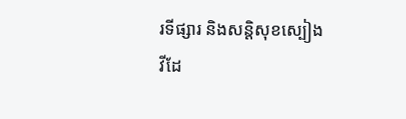រទីផ្សារ និងសន្តិសុខស្បៀង
វីដែ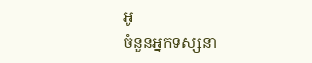អូ
ចំនួនអ្នកទស្សនា